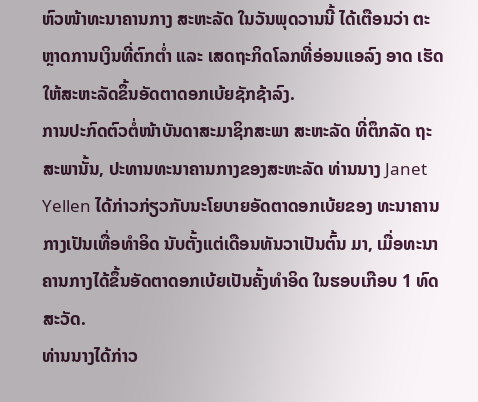ຫົວໜ້າທະນາຄານກາງ ສະຫະລັດ ໃນວັນພຸດວານນີ້ ໄດ້ເຕືອນວ່າ ຕະຫຼາດການເງິນທີ່ຕົກຕ່ຳ ແລະ ເສດຖະກິດໂລກທີ່ອ່ອນແອລົງ ອາດ ເຮັດໃຫ້ສະຫະລັດຂຶ້ນອັດຕາດອກເບ້ຍຊັກຊ້າລົງ.
ການປະກົດຕົວຕໍ່ໜ້າບັນດາສະມາຊິກສະພາ ສະຫະລັດ ທີ່ຕຶກລັດ ຖະ ສະພານັ້ນ, ປະທານທະນາຄານກາງຂອງສະຫະລັດ ທ່ານນາງ Janet Yellen ໄດ້ກ່າວກ່ຽວກັບນະໂຍບາຍອັດຕາດອກເບ້ຍຂອງ ທະນາຄານກາງເປັນເທື່ອທຳອິດ ນັບຕັ້ງແຕ່ເດືອນທັນວາເປັນຕົ້ນ ມາ, ເມື່ອທະນາ ຄານກາງໄດ້ຂຶ້ນອັດຕາດອກເບ້ຍເປັນຄັ້ງທຳອິດ ໃນຮອບເກືອບ 1 ທົດສະວັດ.
ທ່ານນາງໄດ້ກ່າວ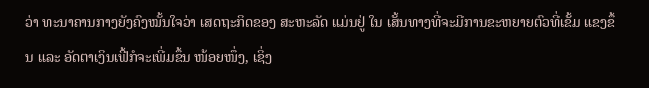ວ່າ ທະນາຄານກາງຍັງຄົງໝັ້ນໃຈວ່າ ເສດຖະກິດຂອງ ສະຫະລັດ ແມ່ນຢູ່ ໃນ ເສັ້ນທາງທີ່ຈະມີການຂະຫຍາຍຕົວທີ່ເຂັ້ມ ແຂງຂຶ້ນ ແລະ ອັດຕາເງິນເຟີ້ກໍຈະເພີ່ມຂຶ້ນ ໜ້ອຍໜຶ່ງ, ເຊິ່ງ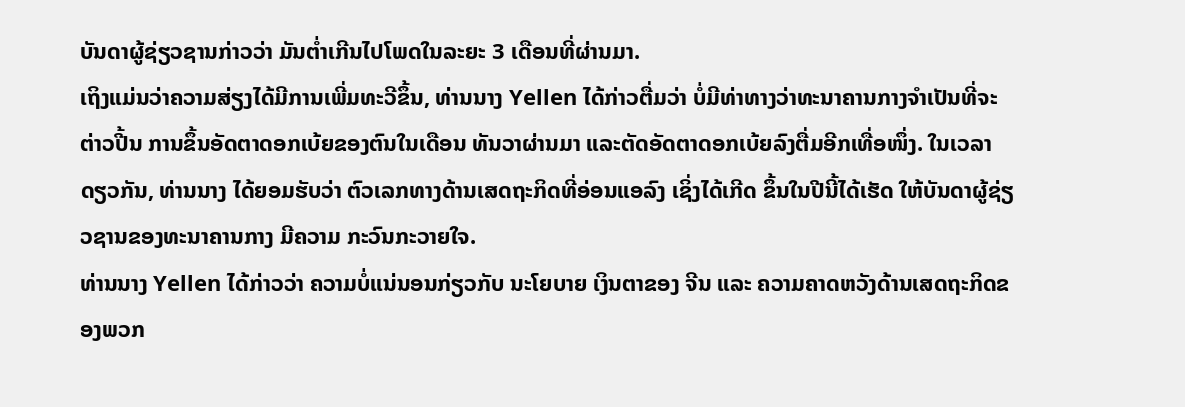ບັນດາຜູ້ຊ່ຽວຊານກ່າວວ່າ ມັນຕ່ຳເກີນໄປໂພດໃນລະຍະ 3 ເດືອນທີ່ຜ່ານມາ.
ເຖິງແມ່ນວ່າຄວາມສ່ຽງໄດ້ມີການເພີ່ມທະວີຂຶ້ນ, ທ່ານນາງ Yellen ໄດ້ກ່າວຕື່ມວ່າ ບໍ່ມີທ່າທາງວ່າທະນາຄານກາງຈຳເປັນທີ່ຈະຕ່າວປີ້ນ ການຂຶ້ນອັດຕາດອກເບ້ຍຂອງຕົນໃນເດືອນ ທັນວາຜ່ານມາ ແລະຕັດອັດຕາດອກເບ້ຍລົງຕື່ມອີກເທື່ອໜຶ່ງ. ໃນເວລາດຽວກັນ, ທ່ານນາງ ໄດ້ຍອມຮັບວ່າ ຕົວເລກທາງດ້ານເສດຖະກິດທີ່ອ່ອນແອລົງ ເຊິ່ງໄດ້ເກີດ ຂຶ້ນໃນປີນີ້ໄດ້ເຮັດ ໃຫ້ບັນດາຜູ້ຊ່ຽວຊານຂອງທະນາຄານກາງ ມີຄວາມ ກະວົນກະວາຍໃຈ.
ທ່ານນາງ Yellen ໄດ້ກ່າວວ່າ ຄວາມບໍ່ແນ່ນອນກ່ຽວກັບ ນະໂຍບາຍ ເງິນຕາຂອງ ຈີນ ແລະ ຄວາມຄາດຫວັງດ້ານເສດຖະກິດຂອງພວກ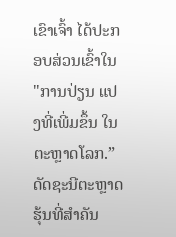ເຂົາເຈົ້າ ໄດ້ປະກອບສ່ວນເຂົ້າໃນ "ການປ່ຽນ ແປງທີ່ເພີ່ມຂຶ້ນ ໃນຕະຫຼາດໂລກ.”
ດັດຊະນີຕະຫຼາດຮຸ້ນທີ່ສຳຄັນ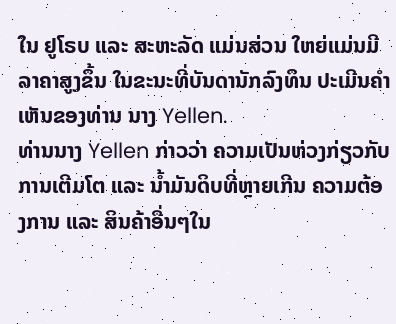ໃນ ຢູໂຣບ ແລະ ສະຫະລັດ ແມ່ນສ່ວນ ໃຫຍ່ແມ່ນມີລາຄາສູງຂຶ້ນ ໃນຂະນະທີ່ບັນດານັກລົງທຶນ ປະເມີນຄຳເຫັນຂອງທ່ານ ນາງ Yellen.
ທ່ານນາງ Yellen ກ່າວວ່າ ຄວາມເປັນຫ່ວງກ່ຽວກັບການເຕີມໂຕ ແລະ ນ້ຳມັນດິບທີ່ຫຼາຍເກີນ ຄວາມຕ້ອງການ ແລະ ສິນຄ້າອື່ນໆໃນ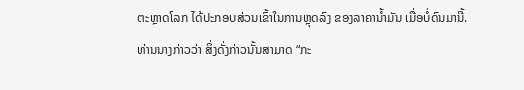ຕະຫຼາດໂລກ ໄດ້ປະກອບສ່ວນເຂົ້າໃນການຫຼຸດລົງ ຂອງລາຄານ້ຳມັນ ເມື່ອບໍ່ດົນມານີ້. ທ່ານນາງກ່າວວ່າ ສິ່ງດັ່ງກ່າວນັ້ນສາມາດ “ກະ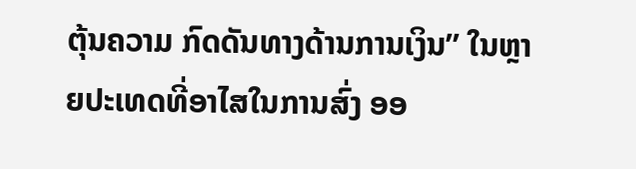ຕຸ້ນຄວາມ ກົດດັນທາງດ້ານການເງິນ” ໃນຫຼາຍປະເທດທີ່ອາໄສໃນການສົ່ງ ອອ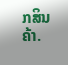ກສິນຄ້າ.